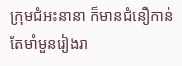ក្រុមជំអះនានា ក៏មានជំនឿកាន់តែមាំមួនរៀងរា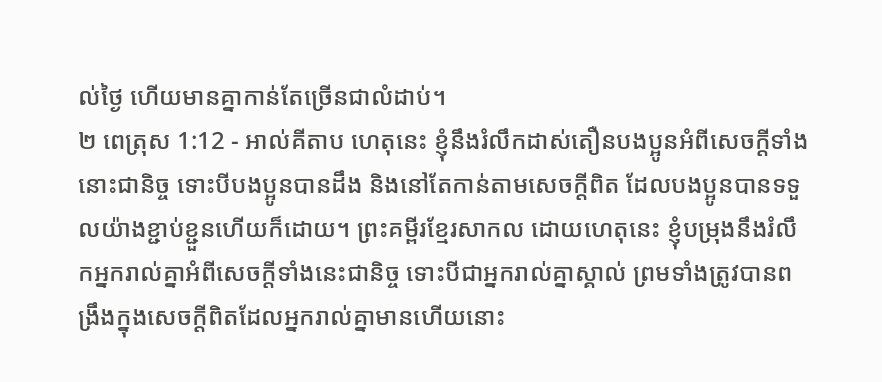ល់ថ្ងៃ ហើយមានគ្នាកាន់តែច្រើនជាលំដាប់។
២ ពេត្រុស 1:12 - អាល់គីតាប ហេតុនេះ ខ្ញុំនឹងរំលឹកដាស់តឿនបងប្អូនអំពីសេចក្ដីទាំងនោះជានិច្ច ទោះបីបងប្អូនបានដឹង និងនៅតែកាន់តាមសេចក្ដីពិត ដែលបងប្អូនបានទទួលយ៉ាងខ្ជាប់ខ្ជួនហើយក៏ដោយ។ ព្រះគម្ពីរខ្មែរសាកល ដោយហេតុនេះ ខ្ញុំបម្រុងនឹងរំលឹកអ្នករាល់គ្នាអំពីសេចក្ដីទាំងនេះជានិច្ច ទោះបីជាអ្នករាល់គ្នាស្គាល់ ព្រមទាំងត្រូវបានពង្រឹងក្នុងសេចក្ដីពិតដែលអ្នករាល់គ្នាមានហើយនោះ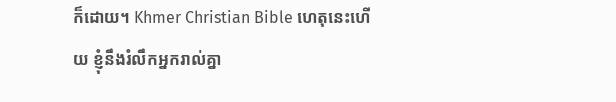ក៏ដោយ។ Khmer Christian Bible ហេតុនេះហើយ ខ្ញុំនឹងរំលឹកអ្នករាល់គ្នា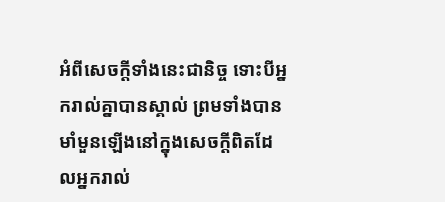អំពីសេចក្ដីទាំងនេះជានិច្ច ទោះបីអ្នករាល់គ្នាបានស្គាល់ ព្រមទាំងបានមាំមួនឡើងនៅក្នុងសេចក្ដីពិតដែលអ្នករាល់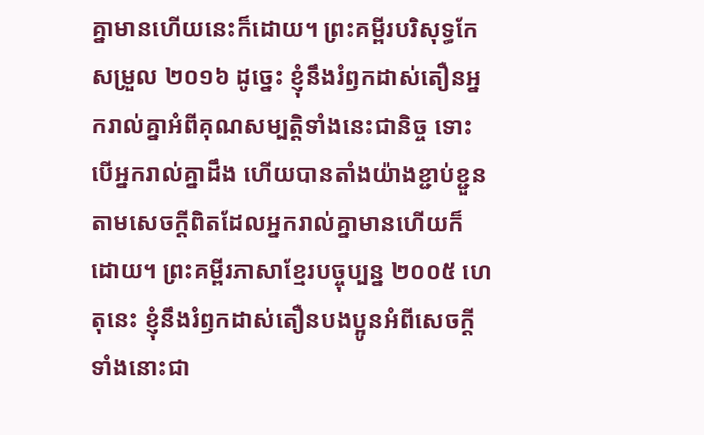គ្នាមានហើយនេះក៏ដោយ។ ព្រះគម្ពីរបរិសុទ្ធកែសម្រួល ២០១៦ ដូច្នេះ ខ្ញុំនឹងរំឭកដាស់តឿនអ្នករាល់គ្នាអំពីគុណសម្បត្តិទាំងនេះជានិច្ច ទោះបើអ្នករាល់គ្នាដឹង ហើយបានតាំងយ៉ាងខ្ជាប់ខ្ជួន តាមសេចក្ដីពិតដែលអ្នករាល់គ្នាមានហើយក៏ដោយ។ ព្រះគម្ពីរភាសាខ្មែរបច្ចុប្បន្ន ២០០៥ ហេតុនេះ ខ្ញុំនឹងរំឭកដាស់តឿនបងប្អូនអំពីសេចក្ដីទាំងនោះជា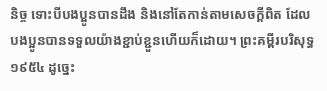និច្ច ទោះបីបងប្អូនបានដឹង និងនៅតែកាន់តាមសេចក្ដីពិត ដែលបងប្អូនបានទទួលយ៉ាងខ្ជាប់ខ្ជួនហើយក៏ដោយ។ ព្រះគម្ពីរបរិសុទ្ធ ១៩៥៤ ដូច្នេះ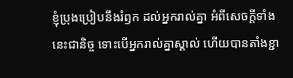ខ្ញុំប្រុងប្រៀបនឹងរំឭក ដល់អ្នករាល់គ្នា អំពីសេចក្ដីទាំងនេះជានិច្ច ទោះបើអ្នករាល់គ្នាស្គាល់ ហើយបានតាំងខ្ជា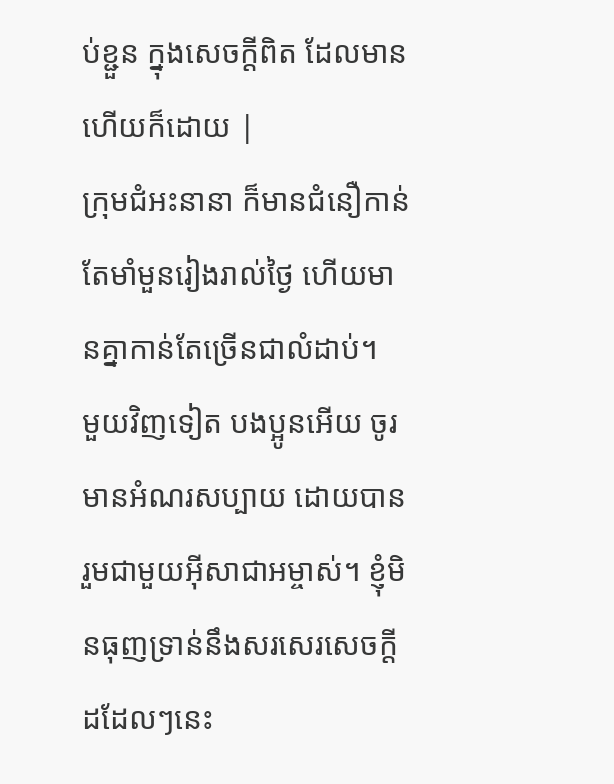ប់ខ្ជួន ក្នុងសេចក្ដីពិត ដែលមានហើយក៏ដោយ |
ក្រុមជំអះនានា ក៏មានជំនឿកាន់តែមាំមួនរៀងរាល់ថ្ងៃ ហើយមានគ្នាកាន់តែច្រើនជាលំដាប់។
មួយវិញទៀត បងប្អូនអើយ ចូរមានអំណរសប្បាយ ដោយបានរួមជាមួយអ៊ីសាជាអម្ចាស់។ ខ្ញុំមិនធុញទ្រាន់នឹងសរសេរសេចក្ដីដដែលៗនេះ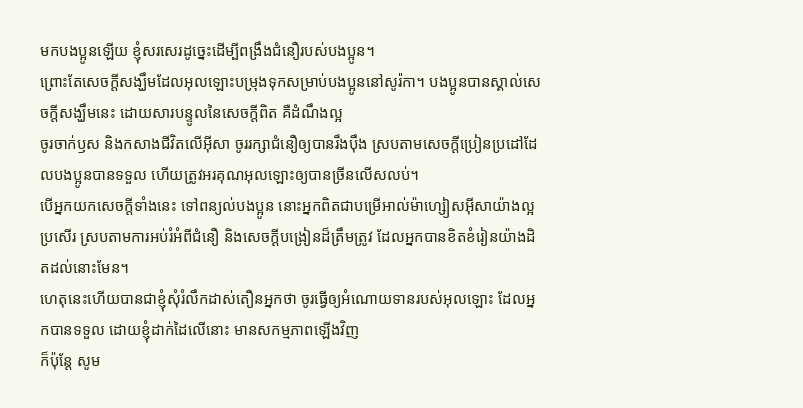មកបងប្អូនឡើយ ខ្ញុំសរសេរដូច្នេះដើម្បីពង្រឹងជំនឿរបស់បងប្អូន។
ព្រោះតែសេចក្ដីសង្ឃឹមដែលអុលឡោះបម្រុងទុកសម្រាប់បងប្អូននៅសូរ៉កា។ បងប្អូនបានស្គាល់សេចក្ដីសង្ឃឹមនេះ ដោយសារបន្ទូលនៃសេចក្ដីពិត គឺដំណឹងល្អ
ចូរចាក់ឫស និងកសាងជីវិតលើអ៊ីសា ចូររក្សាជំនឿឲ្យបានរឹងប៉ឹង ស្របតាមសេចក្ដីប្រៀនប្រដៅដែលបងប្អូនបានទទួល ហើយត្រូវអរគុណអុលឡោះឲ្យបានច្រីនលើសលប់។
បើអ្នកយកសេចក្ដីទាំងនេះ ទៅពន្យល់បងប្អូន នោះអ្នកពិតជាបម្រើអាល់ម៉ាហ្សៀសអ៊ីសាយ៉ាងល្អប្រសើរ ស្របតាមការអប់រំអំពីជំនឿ និងសេចក្ដីបង្រៀនដ៏ត្រឹមត្រូវ ដែលអ្នកបានខិតខំរៀនយ៉ាងដិតដល់នោះមែន។
ហេតុនេះហើយបានជាខ្ញុំសុំរំលឹកដាស់តឿនអ្នកថា ចូរធ្វើឲ្យអំណោយទានរបស់អុលឡោះ ដែលអ្នកបានទទួល ដោយខ្ញុំដាក់ដៃលើនោះ មានសកម្មភាពឡើងវិញ
ក៏ប៉ុន្ដែ សូម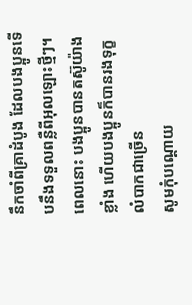នឹកចាំពីគ្រាដំបូង ដែលបងប្អូនទើបនឹងទទួលពន្លឺពីអុលឡោះថ្មីៗ។ ពេលនោះ បងប្អូនបានតស៊ូយ៉ាងខ្លាំង ហើយបងប្អូនក៏បានរងទុក្ខលំបាកជាច្រើន
សូមកុំបណ្ដោយ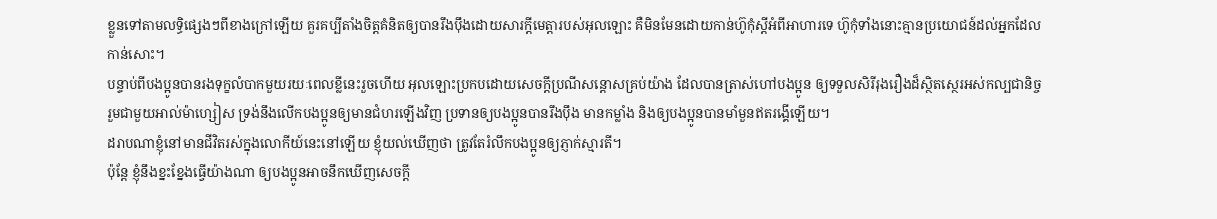ខ្លួនទៅតាមលទ្ធិផ្សេងៗពីខាងក្រៅឡើយ គួរគប្បីតាំងចិត្ដគំនិតឲ្យបានរឹងប៉ឹងដោយសារក្តីមេត្តារបស់អុលឡោះ គឺមិនមែនដោយកាន់ហ៊ូកុំស្ដីអំពីអាហារទេ ហ៊ូកុំទាំងនោះគ្មានប្រយោជន៍ដល់អ្នកដែលកាន់សោះ។
បន្ទាប់ពីបងប្អូនបានរងទុក្ខលំបាកមួយរយៈពេលខ្លីនេះរួចហើយ អុលឡោះប្រកបដោយសេចក្តីប្រណីសន្តោសគ្រប់យ៉ាង ដែលបានត្រាស់ហៅបងប្អូន ឲ្យទទួលសិរីរុងរឿងដ៏ស្ថិតស្ថេរអស់កល្បជានិច្ចរួមជាមួយអាល់ម៉ាហ្សៀស ទ្រង់នឹងលើកបងប្អូនឲ្យមានជំហរឡើងវិញ ប្រទានឲ្យបងប្អូនបានរឹងប៉ឹង មានកម្លាំង និងឲ្យបងប្អូនបានមាំមួនឥតរង្គើឡើយ។
ដរាបណាខ្ញុំនៅមានជីវិតរស់ក្នុងលោកីយ៍នេះនៅឡើយ ខ្ញុំយល់ឃើញថា ត្រូវតែរំលឹកបងប្អូនឲ្យភ្ញាក់ស្មារតី។
ប៉ុន្ដែ ខ្ញុំនឹងខ្នះខ្នែងធ្វើយ៉ាងណា ឲ្យបងប្អូនអាចនឹកឃើញសេចក្ដី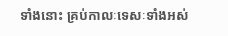ទាំងនោះ គ្រប់កាលៈទេសៈទាំងអស់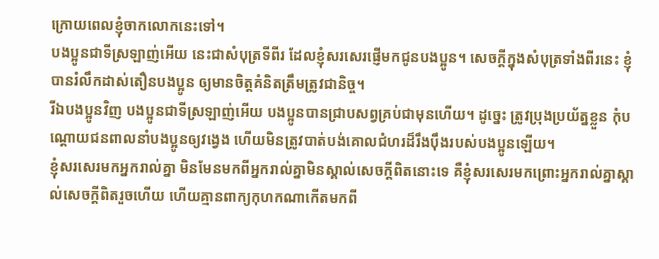ក្រោយពេលខ្ញុំចាកលោកនេះទៅ។
បងប្អូនជាទីស្រឡាញ់អើយ នេះជាសំបុត្រទីពីរ ដែលខ្ញុំសរសេរផ្ញើមកជូនបងប្អូន។ សេចក្ដីក្នុងសំបុត្រទាំងពីរនេះ ខ្ញុំបានរំលឹកដាស់តឿនបងប្អូន ឲ្យមានចិត្ដគំនិតត្រឹមត្រូវជានិច្ច។
រីឯបងប្អូនវិញ បងប្អូនជាទីស្រឡាញ់អើយ បងប្អូនបានជ្រាបសព្វគ្រប់ជាមុនហើយ។ ដូច្នេះ ត្រូវប្រុងប្រយ័ត្នខ្លួន កុំបណ្ដោយជនពាលនាំបងប្អូនឲ្យវង្វេង ហើយមិនត្រូវបាត់បង់គោលជំហរដ៏រឹងប៉ឹងរបស់បងប្អូនឡើយ។
ខ្ញុំសរសេរមកអ្នករាល់គ្នា មិនមែនមកពីអ្នករាល់គ្នាមិនស្គាល់សេចក្ដីពិតនោះទេ គឺខ្ញុំសរសេរមកព្រោះអ្នករាល់គ្នាស្គាល់សេចក្ដីពិតរួចហើយ ហើយគ្មានពាក្យកុហកណាកើតមកពី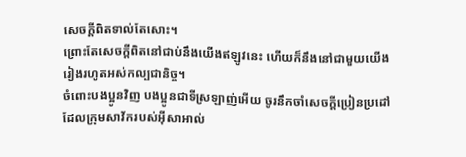សេចក្ដីពិតទាល់តែសោះ។
ព្រោះតែសេចក្ដីពិតនៅជាប់នឹងយើងឥឡូវនេះ ហើយក៏នឹងនៅជាមួយយើង រៀងរហូតអស់កល្បជានិច្ច។
ចំពោះបងប្អូនវិញ បងប្អូនជាទីស្រឡាញ់អើយ ចូរនឹកចាំសេចក្ដីប្រៀនប្រដៅដែលក្រុមសាវ័ករបស់អ៊ីសាអាល់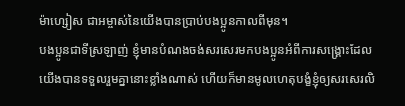ម៉ាហ្សៀស ជាអម្ចាស់នៃយើងបានប្រាប់បងប្អូនកាលពីមុន។
បងប្អូនជាទីស្រឡាញ់ ខ្ញុំមានបំណងចង់សរសេរមកបងប្អូនអំពីការសង្គ្រោះដែលយើងបានទទួលរួមគ្នានោះខ្លាំងណាស់ ហើយក៏មានមូលហេតុបង្ខំខ្ញុំឲ្យសរសេរលិ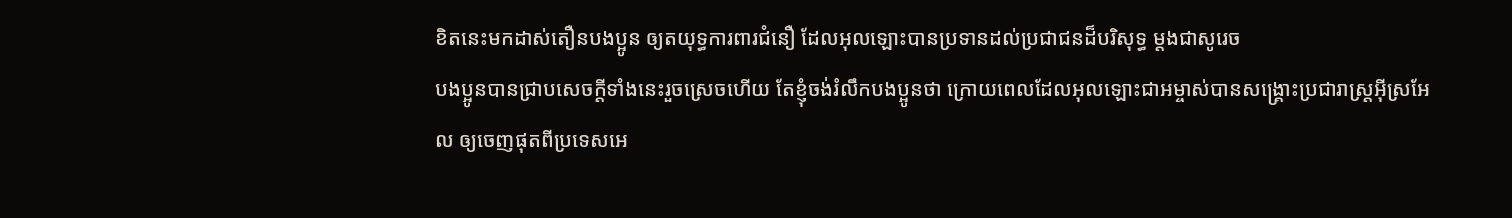ខិតនេះមកដាស់តឿនបងប្អូន ឲ្យតយុទ្ធការពារជំនឿ ដែលអុលឡោះបានប្រទានដល់ប្រជាជនដ៏បរិសុទ្ធ ម្ដងជាសូរេច
បងប្អូនបានជ្រាបសេចក្ដីទាំងនេះរួចស្រេចហើយ តែខ្ញុំចង់រំលឹកបងប្អូនថា ក្រោយពេលដែលអុលឡោះជាអម្ចាស់បានសង្គ្រោះប្រជារាស្ដ្រអ៊ីស្រអែល ឲ្យចេញផុតពីប្រទេសអេ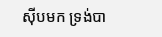ស៊ីបមក ទ្រង់បា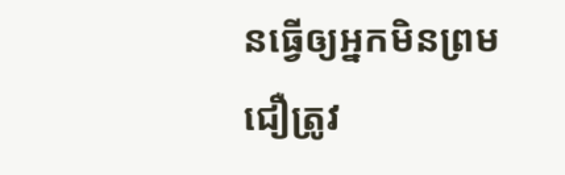នធ្វើឲ្យអ្នកមិនព្រមជឿត្រូវ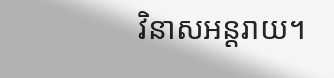វិនាសអន្ដរាយ។